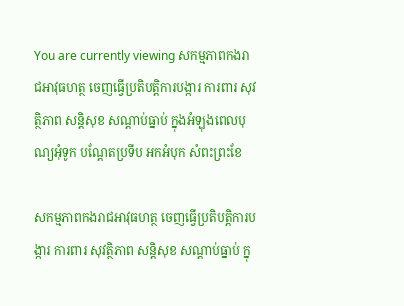You are currently viewing សកម្មភាពកងរាជអាវុធហត្ថ ចេញធ្វើប្រតិបត្តិការបង្ការ ការពារ សុវត្ថិភាព សន្តិសុខ សណ្តាប់ធ្នាប់ ក្នុងអំឡុងពេលបុណ្យអុំទូក បណ្តែតប្រទីប អកអំបុក សំពះព្រះខែ

សកម្មភាពកងរាជអាវុធហត្ថ ចេញធ្វើប្រតិបត្តិការបង្ការ ការពារ សុវត្ថិភាព សន្តិសុខ សណ្តាប់ធ្នាប់ ក្នុ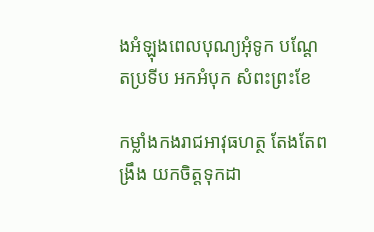ងអំឡុងពេលបុណ្យអុំទូក បណ្តែតប្រទីប អកអំបុក សំពះព្រះខែ

កម្លាំងកងរាជអាវុធហត្ថ តែងតែពង្រឹង យកចិត្តទុកដា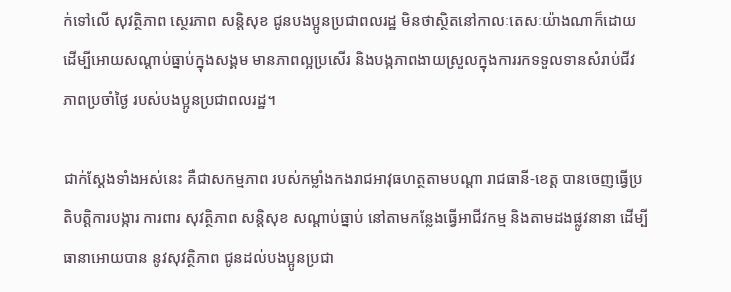ក់ទៅលើ សុវត្ថិភាព ស្ថេរភាព សន្តិសុខ ជូនបងប្អូនប្រជាពលរដ្ឋ មិនថាស្ថិតនៅកាលៈតេសៈយ៉ាងណាក៏ដោយ
ដើម្បីអោយសណ្តាប់ធ្នាប់ក្នុងសង្គម មានភាពល្អប្រសើរ និងបង្កភាពងាយស្រួលក្នុងការរកទទួលទានសំរាប់ជីវភាពប្រចាំថ្ងៃ របស់បងប្អូនប្រជាពលរដ្ឋ។

ជាក់ស្តែងទាំងអស់នេះ គឺជាសកម្មភាព របស់កម្លាំងកងរាជអាវុធហត្ថតាមបណ្តា រាជធានី-ខេត្ត បានចេញធ្វើប្រតិបត្តិការបង្ការ ការពារ សុវត្ថិភាព សន្តិសុខ សណ្តាប់ធ្នាប់ នៅតាមកន្លែងធ្វើអាជីវកម្ម និងតាមដងផ្លូវនានា ដើម្បីធានាអោយបាន នូវសុវត្ថិភាព ជូនដល់បងប្អូនប្រជា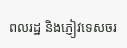ពលរដ្ឋ និងភ្ញៀវទេសចរ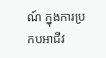ណ៍ ក្នុងការប្រកបអាជីវ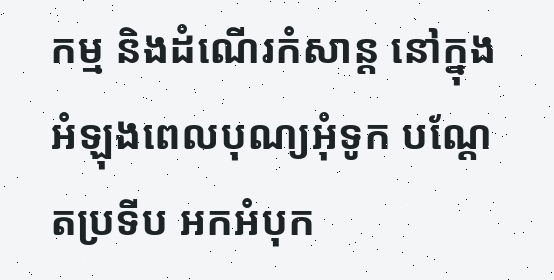កម្ម និងដំណើរកំសាន្ត នៅក្នុងអំឡុងពេលបុណ្យអុំទូក បណ្តែតប្រទីប អកអំបុក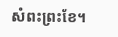សំពះព្រះខែ។